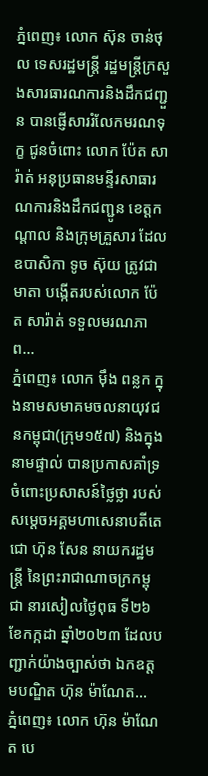ភ្នំពេញ៖ លោក ស៊ុន ចាន់ថុល ទេសរដ្ឋមន្រ្តី រដ្ឋមន្រ្តីក្រសួងសារធារណការនិងដឹកជញ្ជួន បានផ្ញើសាររំលែកមរណទុក្ខ ជូនចំពោះ លោក ប៉ែត សារ៉ាត់ អនុប្រធានមន្ទីរសាធារណការនិងដឹកជញ្ជូន ខេត្តកណ្ដាល និងក្រុមគ្រួសារ ដែលឧបាសិកា ទូច ស៊ុយ ត្រូវជាមាតា បង្កើតរបស់លោក ប៉ែត សារ៉ាត់ ទទួលមរណភាព...
ភ្នំពេញ៖ លោក ម៉ឹង ពន្លក ក្នុងនាមសមាគមចលនាយុវជនកម្ពុជា(ក្រុម១៥៧) និងក្នុងនាមផ្ទាល់ បានប្រកាសគាំទ្រ ចំពោះប្រសាសន៍ថ្លៃថ្លា របស់ សម្តេចអគ្គមហាសេនាបតីតេជោ ហ៊ុន សែន នាយករដ្ឋមន្ត្រី នៃព្រះរាជាណាចក្រកម្ពុជា នារសៀលថ្ងៃពុធ ទី២៦ ខែកក្កដា ឆ្នាំ២០២៣ ដែលបញ្ជាក់យ៉ាងច្បាស់ថា ឯកឧត្តមបណ្ឌិត ហ៊ុន ម៉ាណែត...
ភ្នំពេញ៖ លោក ហ៊ុន ម៉ាណែត បេ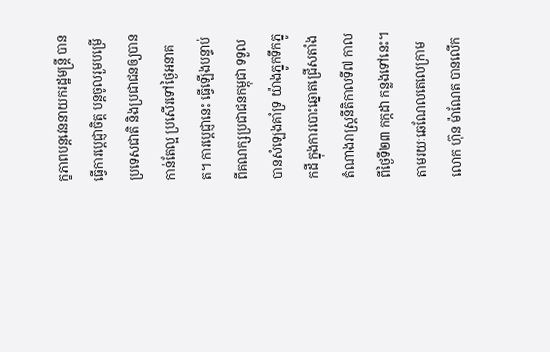ក្ខភាពបន្តវេននាយករដ្ឋមន្រ្តី បានធ្វើការប្ដេជ្ញាចិត្ត បន្តចូលរួមបម្រើប្រទេសជាតិ និងប្រជាជនឲ្យបានកាន់តែល្អ ប្រសើរទៅថ្ងៃអនាគត។ ការប្ដេជ្ញានេះ ធ្វើឡើងបន្ទាប់ពីគណក្សប្រជាជនកម្ពុជា ទទួលបានសំឡេងគាំទ្រ យ៉ាងភ្នូកទឹកភ្នូកដី ក្នុងការបោះឆ្នោតជ្រើសតាំងតំណាងរាស្រ្តនីតិកាលទី៧ កាលពីថ្ងៃទី២៣ កក្កដា កន្លងទៅនេះ។ តាមរយៈឆេណែលតេលេក្រាម លោក ហ៊ុន ម៉ាណែត បានលើក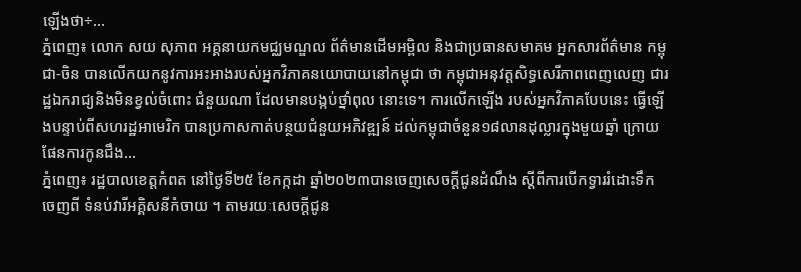ឡើងថា÷...
ភ្នំពេញ៖ លោក សយ សុភាព អគ្គនាយកមជ្ឈមណ្ឌល ព័ត៌មានដើមអម្ពិល និងជាប្រធានសមាគម អ្នកសារព័ត៌មាន កម្ពុជា-ចិន បានលើកយកនូវការអះអាងរបស់អ្នកវិភាគនយោបាយនៅកម្ពុជា ថា កម្ពុជាអនុវត្តសិទ្ធសេរីភាពពេញលេញ ជារដ្ឋឯករាជ្យនិងមិនខ្វល់ចំពោះ ជំនួយណា ដែលមានបង្កប់ថ្នាំពុល នោះទេ។ ការលើកឡើង របស់អ្នកវិភាគបែបនេះ ធ្វើឡើងបន្ទាប់ពីសហរដ្ឋអាមេរិក បានប្រកាសកាត់បន្ថយជំនួយអភិវឌ្ឍន៍ ដល់កម្ពុជាចំនួន១៨លានដុល្លារក្នុងមួយឆ្នាំ ក្រោយផែនការកូនជឹង...
ភ្នំពេញ៖ រដ្ឋបាលខេត្តកំពត នៅថ្ងៃទី២៥ ខែកក្កដា ឆ្នាំ២០២៣បានចេញសេចក្តីជូនដំណឹង ស្តីពីការបើកទ្វាររំដោះទឹក ចេញពី ទំនប់វារីអគ្គិសនីកំចាយ ។ តាមរយៈសេចក្ដីជូន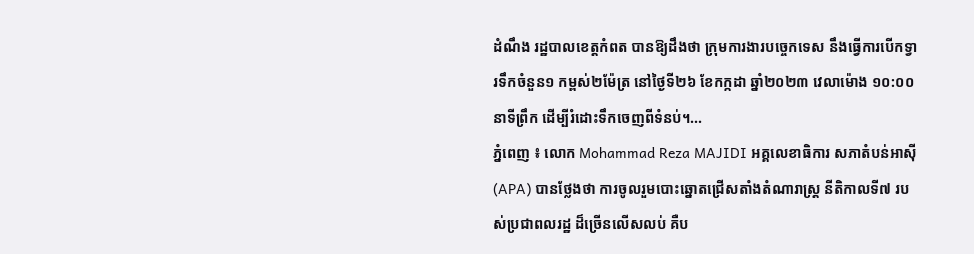ដំណឹង រដ្ឋបាលខេត្តកំពត បានឱ្យដឹងថា ក្រុមការងារបច្ចេកទេស នឹងធ្វើការបើកទ្វារទឹកចំនួន១ កម្ពស់២ម៉ែត្រ នៅថ្ងៃទី២៦ ខែកក្កដា ឆ្នាំ២០២៣ វេលាម៉ោង ១០:០០ នាទីព្រឹក ដើម្បីរំដោះទឹកចេញពីទំនប់។...
ភ្នំពេញ ៖ លោក Mohammad Reza MAJIDI អគ្គលេខាធិការ សភាតំបន់អាស៊ី (APA) បានថ្លែងថា ការចូលរួមបោះឆ្នោតជ្រើសតាំងតំណារាស្ដ្រ នីតិកាលទី៧ របស់ប្រជាពលរដ្ឋ ដ៏ច្រើនលើសលប់ គឺប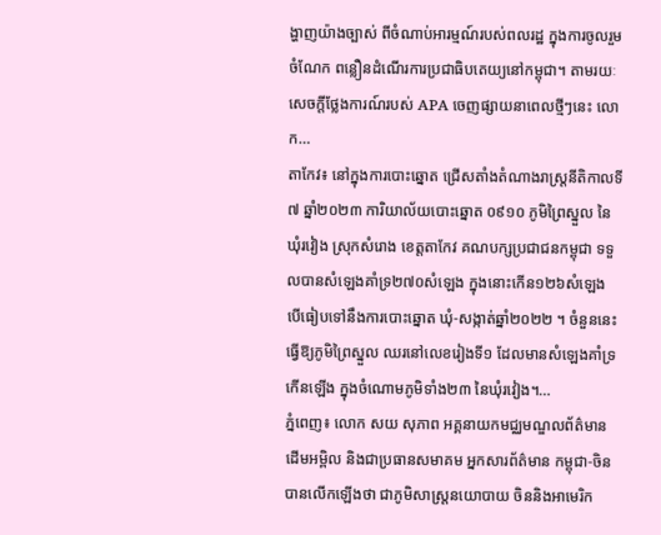ង្ហាញយ៉ាងច្បាស់ ពីចំណាប់អារម្មណ៍របស់ពលរដ្ឋ ក្នុងការចូលរួមចំណែក ពន្លឿនដំណើរការប្រជាធិបតេយ្យនៅកម្ពុជា។ តាមរយៈសេចក្ដីថ្លែងការណ៍របស់ APA ចេញផ្សាយនាពេលថ្មីៗនេះ លោក...
តាកែវ៖ នៅក្នុងការបោះឆ្នោត ជ្រើសតាំងតំណាងរាស្រ្តនីតិកាលទី៧ ឆ្នាំ២០២៣ ការិយាល័យបោះឆ្នោត ០៩១០ ភូមិព្រៃស្នួល នៃឃុំរវៀង ស្រុកសំរោង ខេត្តតាកែវ គណបក្សប្រជាជនកម្ពុជា ទទួលបានសំឡេងគាំទ្រ២៧០សំឡេង ក្នុងនោះកើន១២៦សំឡេង បើធៀបទៅនឹងការបោះឆ្នោត ឃុំ-សង្កាត់ឆ្នាំ២០២២ ។ ចំនួននេះ ធ្វើឱ្យភូមិព្រៃស្នួល ឈរនៅលេខរៀងទី១ ដែលមានសំឡេងគាំទ្រកើនឡើង ក្នុងចំណោមភូមិទាំង២៣ នៃឃុំរវៀង។...
ភ្នំពេញ៖ លោក សយ សុភាព អគ្គនាយកមជ្ឈមណ្ឌលព័ត៌មាន ដើមអម្ពិល និងជាប្រធានសមាគម អ្នកសារព័ត៌មាន កម្ពុជា-ចិន បានលើកឡើងថា ជាភូមិសាស្ត្រនយោបាយ ចិននិងអាមេរិក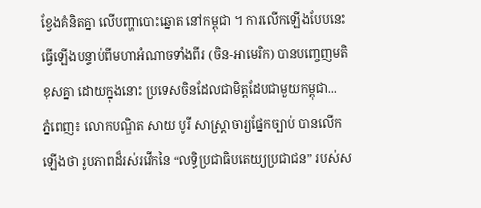ខ្វែងគំនិតគ្នា លើបញ្ហាបោះឆ្នោត នៅកម្ពុជា ។ ការលើកឡើងបែបនេះ ធ្វើឡើងបន្ទាប់ពីមហាអំណាចទាំងពីរ (ចិន-អាមេរិក) បានបញ្ចេញមតិខុសគ្នា ដោយក្នុងនោះ ប្រទេសចិនដែលជាមិត្តដែបជាមួយកម្ពុជា...
ភ្នំពេញ៖ លោកបណ្ឌិត សាយ បូរី សាស្ត្រាចារ្យផ្នែកច្បាប់ បានលើកឡើងថា រូបភាពដ៏រស់រវើកនៃ “លទ្ធិប្រជាធិបតេយ្យប្រជាជន” របស់ស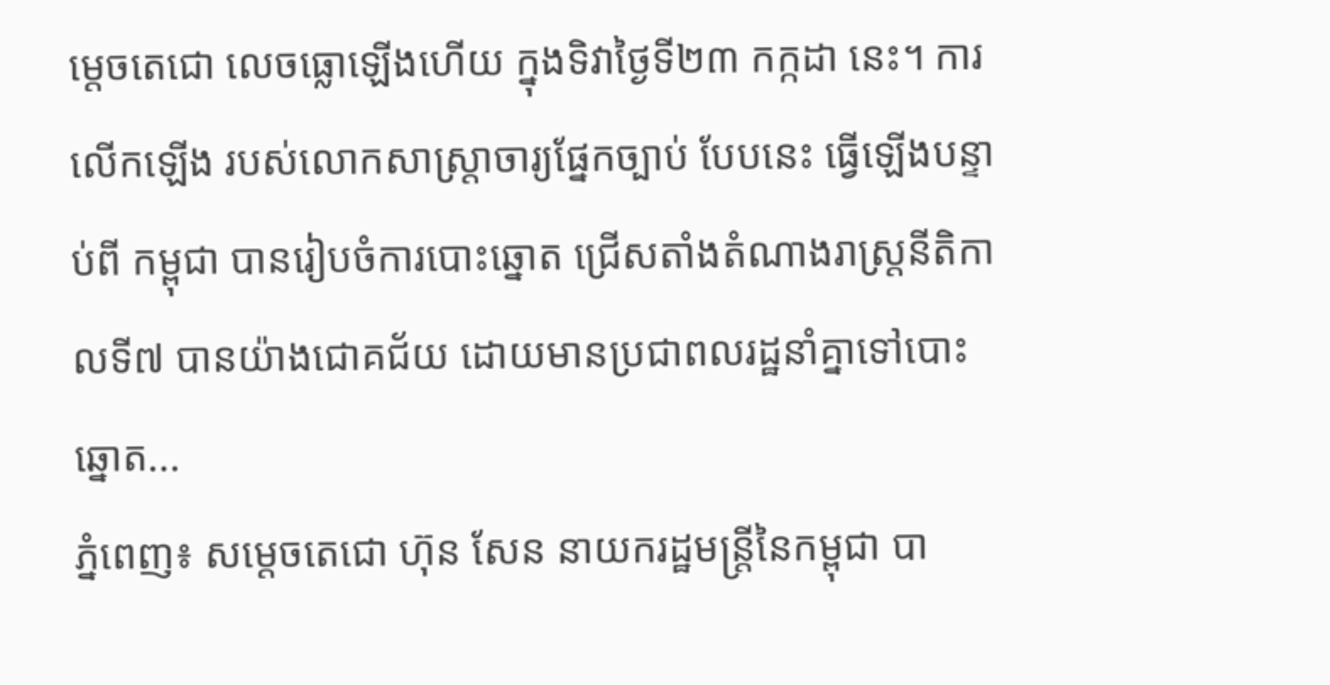ម្តេចតេជោ លេចធ្លោឡើងហើយ ក្នុងទិវាថ្ងៃទី២៣ កក្កដា នេះ។ ការលើកឡើង របស់លោកសាស្ត្រាចារ្យផ្នែកច្បាប់ បែបនេះ ធ្វើឡើងបន្ទាប់ពី កម្ពុជា បានរៀបចំការបោះឆ្នោត ជ្រើសតាំងតំណាងរាស្រ្តនីតិកាលទី៧ បានយ៉ាងជោគជ័យ ដោយមានប្រជាពលរដ្ឋនាំគ្នាទៅបោះឆ្នោត...
ភ្នំពេញ៖ សម្ដេចតេជោ ហ៊ុន សែន នាយករដ្ឋមន្ត្រីនៃកម្ពុជា បា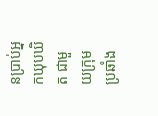នប្រាប់អ្នកឃុបឃិត ជាមួយក្រុមប្រឆាំង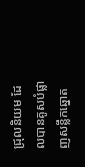ជ្រុលនិយម ដែលបានគូសបំផ្លាញសន្លឹកឆ្នោត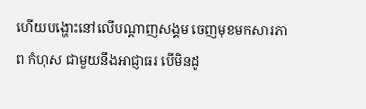ហើយបង្ហោះនៅលើបណ្ដាញសង្គម ចេញមុខមកសារភាព កំហុស ជាមួយនឹងអាជ្ញាធរ បើមិនដូ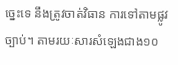ច្នេះទេ នឹងត្រូវចាត់វិធាន ការទៅតាមផ្លូវច្បាប់។ តាមរយៈសារសំឡេងជាង១០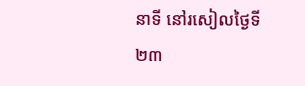នាទី នៅរសៀលថ្ងៃទី២៣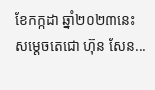ខែកក្កដា ឆ្នាំ២០២៣នេះ សម្ដេចតេជោ ហ៊ុន សែន...